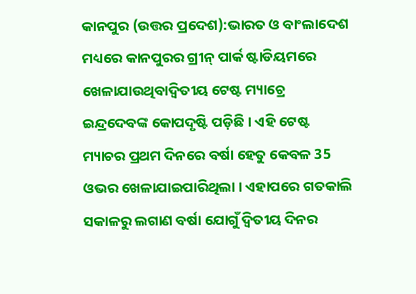କାନପୁର (ଉତ୍ତର ପ୍ରଦେଶ):ଭାରତ ଓ ବାଂଲାଦେଶ ମଧ୍ୟରେ କାନପୁରର ଗ୍ରୀନ୍ ପାର୍କ ଷ୍ଟାଡିୟମରେ ଖେଳାଯାଉଥିବାଦ୍ବିତୀୟ ଟେଷ୍ଟ ମ୍ୟାଚ୍ରେ ଇନ୍ଦ୍ରଦେବଙ୍କ କୋପଦୃଷ୍ଟି ପଡ଼ିଛି । ଏହି ଟେଷ୍ଟ ମ୍ୟାଚର ପ୍ରଥମ ଦିନରେ ବର୍ଷା ହେତୁ କେବଳ 35 ଓଭର ଖେଳାଯାଇପାରିଥିଲା । ଏହାପରେ ଗତକାଲି ସକାଳରୁ ଲଗାଣ ବର୍ଷା ଯୋଗୁଁ ଦ୍ବିତୀୟ ଦିନର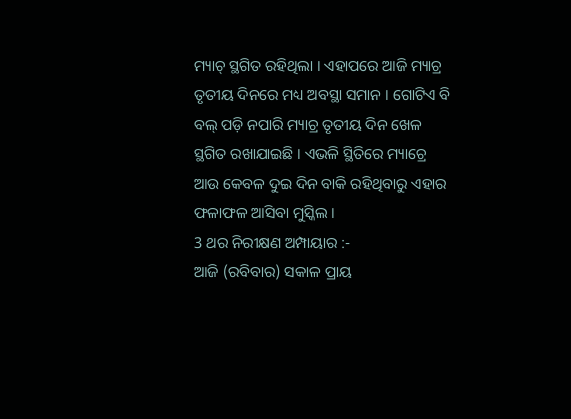ମ୍ୟାଚ୍ ସ୍ଥଗିତ ରହିଥିଲା । ଏହାପରେ ଆଜି ମ୍ୟାଚ୍ର ତୃତୀୟ ଦିନରେ ମଧ୍ୟ ଅବସ୍ଥା ସମାନ । ଗୋଟିଏ ବି ବଲ୍ ପଡ଼ି ନପାରି ମ୍ୟାଚ୍ର ତୃତୀୟ ଦିନ ଖେଳ ସ୍ଥଗିତ ରଖାଯାଇଛି । ଏଭଳି ସ୍ଥିତିରେ ମ୍ୟାଚ୍ରେ ଆଉ କେବଳ ଦୁଇ ଦିନ ବାକି ରହିଥିବାରୁ ଏହାର ଫଳାଫଳ ଆସିବା ମୁସ୍କିଲ ।
3 ଥର ନିରୀକ୍ଷଣ ଅମ୍ପାୟାର :-
ଆଜି (ରବିବାର) ସକାଳ ପ୍ରାୟ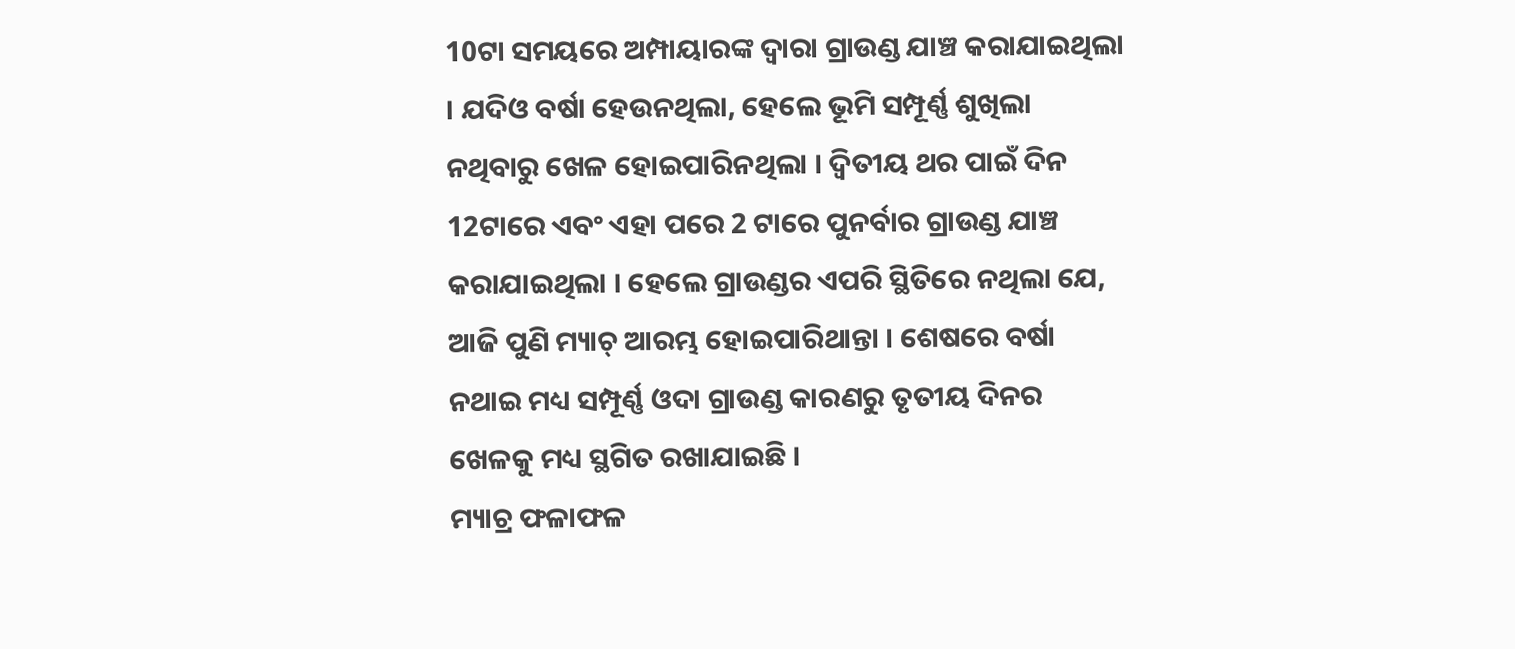10ଟା ସମୟରେ ଅମ୍ପାୟାରଙ୍କ ଦ୍ବାରା ଗ୍ରାଉଣ୍ଡ ଯାଞ୍ଚ କରାଯାଇଥିଲା । ଯଦିଓ ବର୍ଷା ହେଉନଥିଲା, ହେଲେ ଭୂମି ସମ୍ପୂର୍ଣ୍ଣ ଶୁଖିଲା ନଥିବାରୁ ଖେଳ ହୋଇପାରିନଥିଲା । ଦ୍ବିତୀୟ ଥର ପାଇଁ ଦିନ 12ଟାରେ ଏବଂ ଏହା ପରେ 2 ଟାରେ ପୁନର୍ବାର ଗ୍ରାଉଣ୍ଡ ଯାଞ୍ଚ କରାଯାଇଥିଲା । ହେଲେ ଗ୍ରାଉଣ୍ଡର ଏପରି ସ୍ଥିତିରେ ନଥିଲା ଯେ, ଆଜି ପୁଣି ମ୍ୟାଚ୍ ଆରମ୍ଭ ହୋଇପାରିଥାନ୍ତା । ଶେଷରେ ବର୍ଷା ନଥାଇ ମଧ୍ୟ ସମ୍ପୂର୍ଣ୍ଣ ଓଦା ଗ୍ରାଉଣ୍ଡ କାରଣରୁ ତୃତୀୟ ଦିନର ଖେଳକୁ ମଧ୍ୟ ସ୍ଥଗିତ ରଖାଯାଇଛି ।
ମ୍ୟାଚ୍ର ଫଳାଫଳ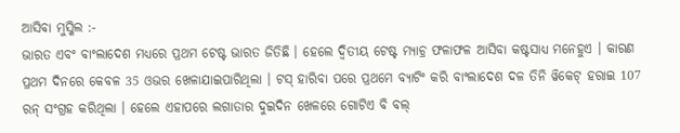ଆସିବା ମୁସ୍କିଲ :-
ଭାରତ ଏବଂ ବାଂଲାଦେଶ ମଧ୍ୟରେ ପ୍ରଥମ ଟେଷ୍ଟ ଭାରତ ଜିତିଛି । ହେଲେ ଦ୍ବିତୀୟ ଟେଷ୍ଟ ମ୍ୟାଚ୍ର ଫଳାଫଳ ଆସିବା କଷ୍ଟସାଧ୍ୟ ମନେହୁଏ । କାରଣ ପ୍ରଥମ ଦିନରେ କେବଳ 35 ଓଭର ଖେଳାଯାଇପାରିଥିଲା । ଟସ୍ ହାରିବା ପରେ ପ୍ରଥମେ ବ୍ୟାଟିଂ କରି ବାଂଲାଦେଶ ଦଳ ତିନି ୱିକେଟ୍ ହରାଇ 107 ରନ୍ ସଂଗ୍ରହ କରିଥିଲା । ହେଲେ ଏହାପରେ ଲଗାତାର ଦୁଇଦିନ ଖେଳରେ ଗୋଟିଏ ବି ବଲ୍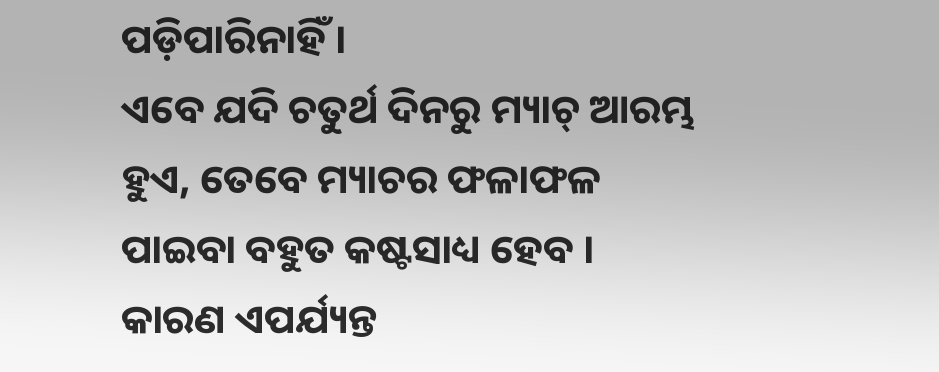ପଡ଼ିପାରିନାହିଁ ।
ଏବେ ଯଦି ଚତୁର୍ଥ ଦିନରୁ ମ୍ୟାଚ୍ ଆରମ୍ଭ ହୁଏ, ତେବେ ମ୍ୟାଚର ଫଳାଫଳ ପାଇବା ବହୁତ କଷ୍ଟସାଧ୍ୟ ହେବ । କାରଣ ଏପର୍ଯ୍ୟନ୍ତ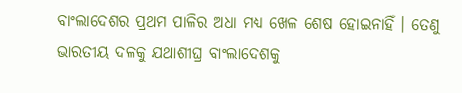ବାଂଲାଦେଶର ପ୍ରଥମ ପାଳିର ଅଧା ମଧ୍ୟ ଖେଳ ଶେଷ ହୋଇନାହିଁ । ତେଣୁ ଭାରତୀୟ ଦଳକୁ ଯଥାଶୀଘ୍ର ବାଂଲାଦେଶକୁ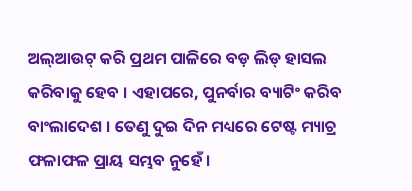ଅଲ୍ଆଉଟ୍ କରି ପ୍ରଥମ ପାଳିରେ ବଡ଼ ଲିଡ୍ ହାସଲ କରିବାକୁ ହେବ । ଏହାପରେ, ପୁନର୍ବାର ବ୍ୟାଟିଂ କରିବ ବାଂଲାଦେଶ । ତେଣୁ ଦୁଇ ଦିନ ମଧ୍ୟରେ ଟେଷ୍ଟ ମ୍ୟାଚ୍ର ଫଳାଫଳ ପ୍ରାୟ ସମ୍ଭବ ନୁହେଁ ।